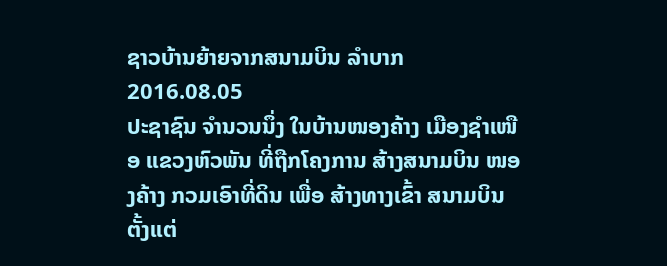ຊາວບ້ານຍ້າຍຈາກສນາມບິນ ລໍາບາກ
2016.08.05
ປະຊາຊົນ ຈໍານວນນຶ່ງ ໃນບ້ານໜອງຄ້າງ ເມືອງຊໍາເໜືອ ແຂວງຫົວພັນ ທີ່ຖືກໂຄງການ ສ້າງສນາມບິນ ໜອງຄ້າງ ກວມເອົາທີ່ດິນ ເພື່ອ ສ້າງທາງເຂົ້າ ສນາມບິນ ຕັ້ງແຕ່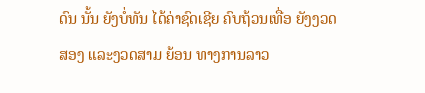ດົນ ນັ້ນ ຍັງບໍ່ທັນ ໄດ້ຄ່າຊົດເຊີຍ ຄົບຖ້ວນເທື່ອ ຍັງງວດສອງ ແລະງວດສາມ ຍ້ອນ ທາງການລາວ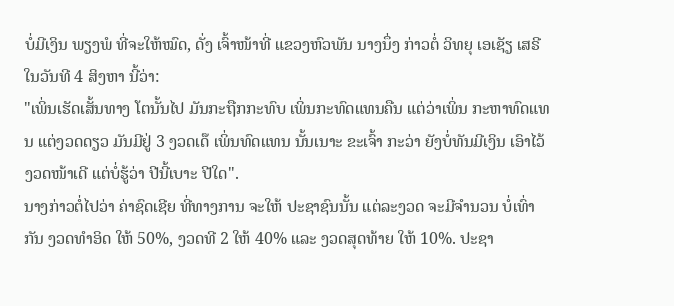ບໍ່ມີເງິນ ພຽງພໍ ທີ່ຈະໃຫ້ໝົດ, ດັ່ງ ເຈົ້າໜ້າທີ່ ແຂວງຫົວພັນ ນາງນຶ່ງ ກ່າວຕໍ່ ວິທຍຸ ເອເຊັຽ ເສຣີ ໃນວັນທີ 4 ສິງຫາ ນີ້ວ່າ:
"ເພິ່ນເຮັດເສັ້ນທາງ ໂຕນັ້ນໄປ ມັນກະຖືກກະທົບ ເພິ່ນກະທົດແທນຄືນ ແຕ່ວ່າເພິ່ນ ກະຫາທົດແທນ ແຕ່ງວດດຽວ ມັນມີຢູ່ 3 ງວດເດ໊ ເພິ່ນທົດແທນ ນັ້ນເນາະ ຂະເຈົ້າ ກະວ່າ ຍັງບໍ່ທັນມີເງິນ ເອົາໄວ້ ງວດໜ້າເດີ ແຕ່ບໍ່ຮູ້ວ່າ ປີນີ້ເບາະ ປີໃດ".
ນາງກ່າວຕໍ່ໄປວ່າ ຄ່າຊົດເຊີຍ ທີ່ທາງການ ຈະໃຫ້ ປະຊາຊົນນັ້ນ ແຕ່ລະງວດ ຈະມີຈໍານວນ ບໍ່ເທົ່າກັນ ງວດທໍາອິດ ໃຫ້ 50%, ງວດທີ 2 ໃຫ້ 40% ແລະ ງວດສຸດທ້າຍ ໃຫ້ 10%. ປະຊາ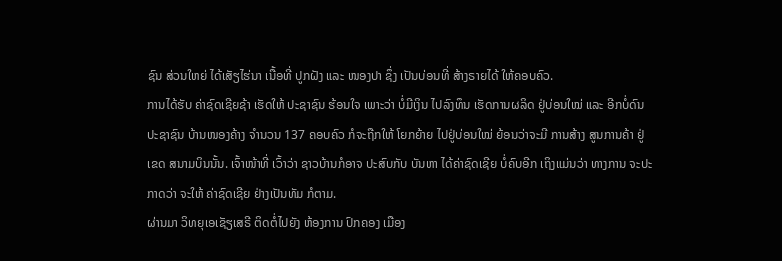ຊົນ ສ່ວນໃຫຍ່ ໄດ້ເສັຽໄຮ່ນາ ເນື້ອທີ່ ປູກຝັງ ແລະ ໜອງປາ ຊຶ່ງ ເປັນບ່ອນທີ່ ສ້າງຣາຍໄດ້ ໃຫ້ຄອບຄົວ.
ການໄດ້ຮັບ ຄ່າຊົດເຊີຍຊ້າ ເຮັດໃຫ້ ປະຊາຊົນ ຮ້ອນໃຈ ເພາະວ່າ ບໍ່ມີເງິນ ໄປລົງທຶນ ເຮັດການຜລິດ ຢູ່ບ່ອນໃໝ່ ແລະ ອີກບໍ່ດົນ ປະຊາຊົນ ບ້ານໜອງຄ້າງ ຈໍານວນ 137 ຄອບຄົວ ກໍຈະຖືກໃຫ້ ໂຍກຍ້າຍ ໄປຢູ່ບ່ອນໃໝ່ ຍ້ອນວ່າຈະມີ ການສ້າງ ສູນການຄ້າ ຢູ່ເຂດ ສນາມບິນນັ້ນ. ເຈົ້າໜ້າທີ່ ເວົ້າວ່າ ຊາວບ້ານກໍອາຈ ປະສົບກັບ ບັນຫາ ໄດ້ຄ່າຊົດເຊີຍ ບໍ່ຄົບອີກ ເຖິງແມ່ນວ່າ ທາງການ ຈະປະກາດວ່າ ຈະໃຫ້ ຄ່າຊົດເຊີຍ ຢ່າງເປັນທັມ ກໍຕາມ.
ຜ່ານມາ ວິທຍຸເອເຊັຽເສຣີ ຕິດຕໍ່ໄປຍັງ ຫ້ອງການ ປົກຄອງ ເມືອງ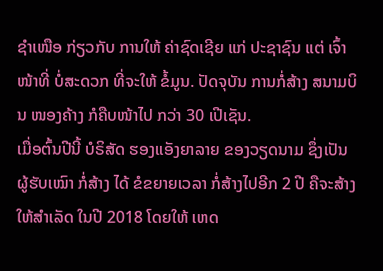ຊໍາເໜືອ ກ່ຽວກັບ ການໃຫ້ ຄ່າຊົດເຊີຍ ແກ່ ປະຊາຊົນ ແຕ່ ເຈົ້າໜ້າທີ່ ບໍ່ສະດວກ ທີ່ຈະໃຫ້ ຂໍ້ມູນ. ປັດຈຸບັນ ການກໍ່ສ້າງ ສນາມບິນ ໜອງຄ້າງ ກໍຄືບໜ້າໄປ ກວ່າ 30 ເປີເຊັນ.
ເມື່ອຕົ້ນປີນີ້ ບໍຣິສັດ ຮອງແອັງຍາລາຍ ຂອງວຽດນາມ ຊຶ່ງເປັນ ຜູ້ຮັບເໝົາ ກໍ່ສ້າງ ໄດ້ ຂໍຂຍາຍເວລາ ກໍ່ສ້າງໄປອີກ 2 ປີ ຄືຈະສ້າງ ໃຫ້ສໍາເລັດ ໃນປີ 2018 ໂດຍໃຫ້ ເຫດ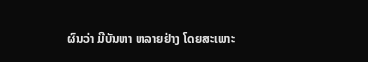ຜົນວ່າ ມີບັນຫາ ຫລາຍຢ່າງ ໂດຍສະເພາະ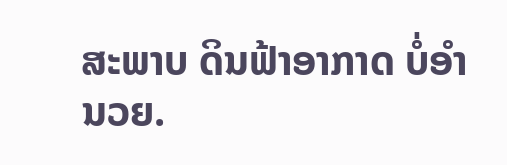ສະພາບ ດິນຟ້າອາກາດ ບໍ່ອໍານວຍ.